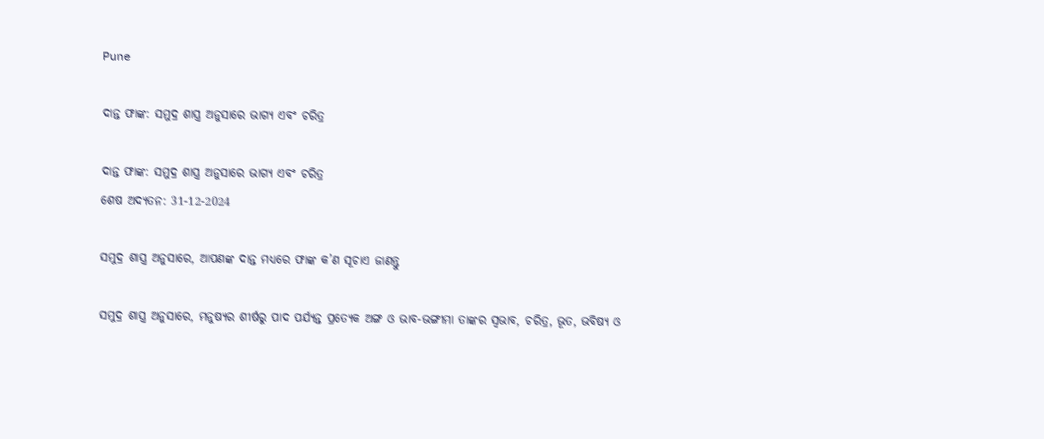Pune

ଦାନ୍ତ ଫାଙ୍କ: ସମୁଦ୍ର ଶାସ୍ତ୍ର ଅନୁସାରେ ଭାଗ୍ୟ ଏବଂ ଚରିତ୍ର

ଦାନ୍ତ ଫାଙ୍କ: ସମୁଦ୍ର ଶାସ୍ତ୍ର ଅନୁସାରେ ଭାଗ୍ୟ ଏବଂ ଚରିତ୍ର
ଶେଷ ଅଦ୍ୟତନ: 31-12-2024

ସମୁଦ୍ର ଶାସ୍ତ୍ର ଅନୁସାରେ, ଆପଣଙ୍କ ଦାନ୍ତ ମଧ୍ୟରେ ଫାଙ୍କ କ’ଣ ସୂଚାଏ ଜାଣନ୍ତୁ

ସମୁଦ୍ର ଶାସ୍ତ୍ର ଅନୁସାରେ, ମନୁଷ୍ୟର ଶୀର୍ଷରୁ ପାଦ ପର୍ଯ୍ୟନ୍ତ ପ୍ରତ୍ୟେକ ଅଙ୍ଗ ଓ ଭାବ-ଭଙ୍ଗୀମା ତାଙ୍କର ସ୍ଵଭାବ, ଚରିତ୍ର, ଭୂତ, ଭବିଷ୍ୟ ଓ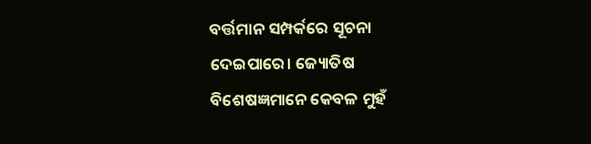ବର୍ତ୍ତମାନ ସମ୍ପର୍କରେ ସୂଚନା ଦେଇପାରେ। ଜ୍ୟୋତିଷ ବିଶେଷଜ୍ଞମାନେ କେବଳ ମୁହଁ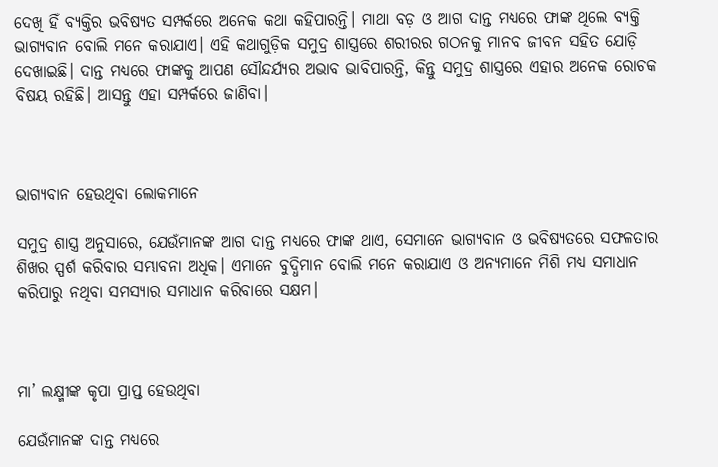ଦେଖି ହିଁ ବ୍ୟକ୍ତିର ଭବିଷ୍ୟତ ସମ୍ପର୍କରେ ଅନେକ କଥା କହିପାରନ୍ତି। ମାଥା ବଡ଼ ଓ ଆଗ ଦାନ୍ତ ମଧ୍ୟରେ ଫାଙ୍କ ଥିଲେ ବ୍ୟକ୍ତି ଭାଗ୍ୟବାନ ବୋଲି ମନେ କରାଯାଏ। ଏହି କଥାଗୁଡ଼ିକ ସମୁଦ୍ର ଶାସ୍ତ୍ରରେ ଶରୀରର ଗଠନକୁ ମାନବ ଜୀବନ ସହିତ ଯୋଡ଼ି ଦେଖାଇଛି। ଦାନ୍ତ ମଧ୍ୟରେ ଫାଙ୍କକୁ ଆପଣ ସୌନ୍ଦର୍ଯ୍ୟର ଅଭାବ ଭାବିପାରନ୍ତି, କିନ୍ତୁ ସମୁଦ୍ର ଶାସ୍ତ୍ରରେ ଏହାର ଅନେକ ରୋଚକ ବିଷୟ ରହିଛି। ଆସନ୍ତୁ ଏହା ସମ୍ପର୍କରେ ଜାଣିବା।



ଭାଗ୍ୟବାନ ହେଉଥିବା ଲୋକମାନେ

ସମୁଦ୍ର ଶାସ୍ତ୍ର ଅନୁସାରେ, ଯେଉଁମାନଙ୍କ ଆଗ ଦାନ୍ତ ମଧ୍ୟରେ ଫାଙ୍କ ଥାଏ, ସେମାନେ ଭାଗ୍ୟବାନ ଓ ଭବିଷ୍ୟତରେ ସଫଳତାର ଶିଖର ସ୍ପର୍ଶ କରିବାର ସମ୍ଭାବନା ଅଧିକ। ଏମାନେ ବୁଦ୍ଧିମାନ ବୋଲି ମନେ କରାଯାଏ ଓ ଅନ୍ୟମାନେ ମିଶି ମଧ୍ୟ ସମାଧାନ କରିପାରୁ ନଥିବା ସମସ୍ୟାର ସମାଧାନ କରିବାରେ ସକ୍ଷମ।



ମା’ ଲକ୍ଷ୍ମୀଙ୍କ କୃପା ପ୍ରାପ୍ତ ହେଉଥିବା

ଯେଉଁମାନଙ୍କ ଦାନ୍ତ ମଧ୍ୟରେ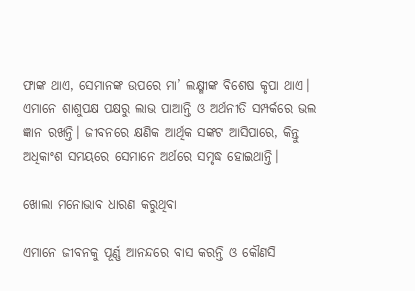ଫାଙ୍କ ଥାଏ, ସେମାନଙ୍କ ଉପରେ ମା’ ଲକ୍ଷ୍ମୀଙ୍କ ବିଶେଷ କୃପା ଥାଏ। ଏମାନେ ଶାଶୁପକ୍ଷ ପକ୍ଷରୁ ଲାଭ ପାଆନ୍ତି ଓ ଅର୍ଥନୀତି ସମ୍ପର୍କରେ ଭଲ ଜ୍ଞାନ ରଖନ୍ତି। ଜୀବନରେ କ୍ଷଣିକ ଆର୍ଥିକ ସଙ୍କଟ ଆସିପାରେ, କିନ୍ତୁ ଅଧିକାଂଶ ସମୟରେ ସେମାନେ ଅର୍ଥରେ ସମୃଦ୍ଧ ହୋଇଥାନ୍ତି।

ଖୋଲା ମନୋଭାବ ଧାରଣ କରୁଥିବା

ଏମାନେ ଜୀବନକୁ ପୂର୍ଣ୍ଣ ଆନନ୍ଦରେ ବାସ କରନ୍ତି ଓ କୌଣସି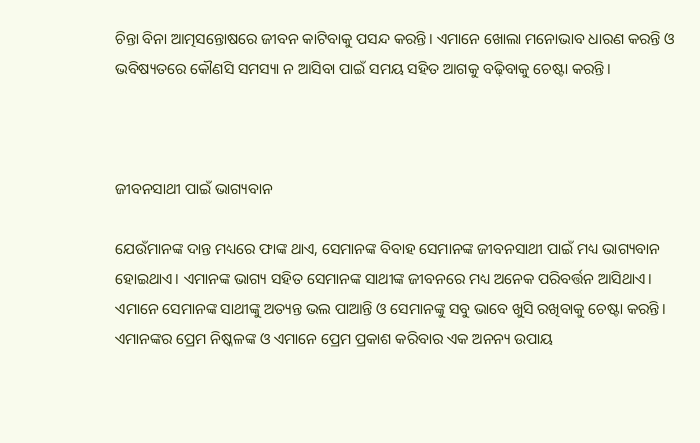ଚିନ୍ତା ବିନା ଆତ୍ମସନ୍ତୋଷରେ ଜୀବନ କାଟିବାକୁ ପସନ୍ଦ କରନ୍ତି। ଏମାନେ ଖୋଲା ମନୋଭାବ ଧାରଣ କରନ୍ତି ଓ ଭବିଷ୍ୟତରେ କୌଣସି ସମସ୍ୟା ନ ଆସିବା ପାଇଁ ସମୟ ସହିତ ଆଗକୁ ବଢ଼ିବାକୁ ଚେଷ୍ଟା କରନ୍ତି।



ଜୀବନସାଥୀ ପାଇଁ ଭାଗ୍ୟବାନ

ଯେଉଁମାନଙ୍କ ଦାନ୍ତ ମଧ୍ୟରେ ଫାଙ୍କ ଥାଏ, ସେମାନଙ୍କ ବିବାହ ସେମାନଙ୍କ ଜୀବନସାଥୀ ପାଇଁ ମଧ୍ୟ ଭାଗ୍ୟବାନ ହୋଇଥାଏ। ଏମାନଙ୍କ ଭାଗ୍ୟ ସହିତ ସେମାନଙ୍କ ସାଥୀଙ୍କ ଜୀବନରେ ମଧ୍ୟ ଅନେକ ପରିବର୍ତ୍ତନ ଆସିଥାଏ। ଏମାନେ ସେମାନଙ୍କ ସାଥୀଙ୍କୁ ଅତ୍ୟନ୍ତ ଭଲ ପାଆନ୍ତି ଓ ସେମାନଙ୍କୁ ସବୁ ଭାବେ ଖୁସି ରଖିବାକୁ ଚେଷ୍ଟା କରନ୍ତି। ଏମାନଙ୍କର ପ୍ରେମ ନିଷ୍କଳଙ୍କ ଓ ଏମାନେ ପ୍ରେମ ପ୍ରକାଶ କରିବାର ଏକ ଅନନ୍ୟ ଉପାୟ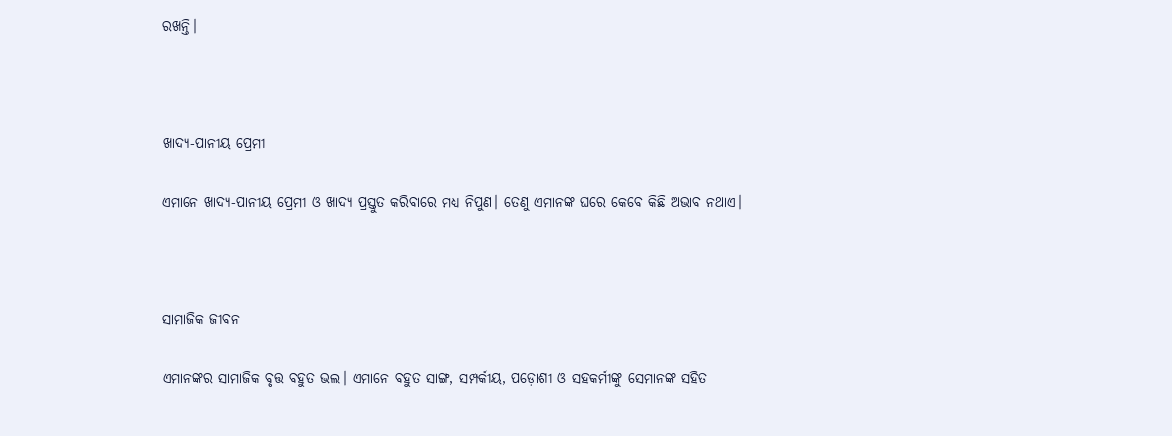ରଖନ୍ତି।



ଖାଦ୍ୟ-ପାନୀୟ ପ୍ରେମୀ

ଏମାନେ ଖାଦ୍ୟ-ପାନୀୟ ପ୍ରେମୀ ଓ ଖାଦ୍ୟ ପ୍ରସ୍ତୁତ କରିବାରେ ମଧ୍ୟ ନିପୁଣ। ତେଣୁ ଏମାନଙ୍କ ଘରେ କେବେ କିଛି ଅଭାବ ନଥାଏ।



ସାମାଜିକ ଜୀବନ

ଏମାନଙ୍କର ସାମାଜିକ ବୃତ୍ତ ବହୁତ ଭଲ। ଏମାନେ ବହୁତ ସାଙ୍ଗ, ସମ୍ପର୍କୀୟ, ପଡ଼ୋଶୀ ଓ ସହକର୍ମୀଙ୍କୁ ସେମାନଙ୍କ ସହିତ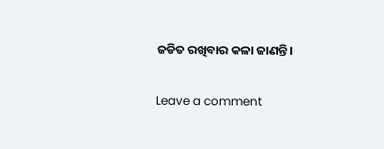ଜଡିତ ରଖିବାର କଳା ଜାଣନ୍ତି।

Leave a comment